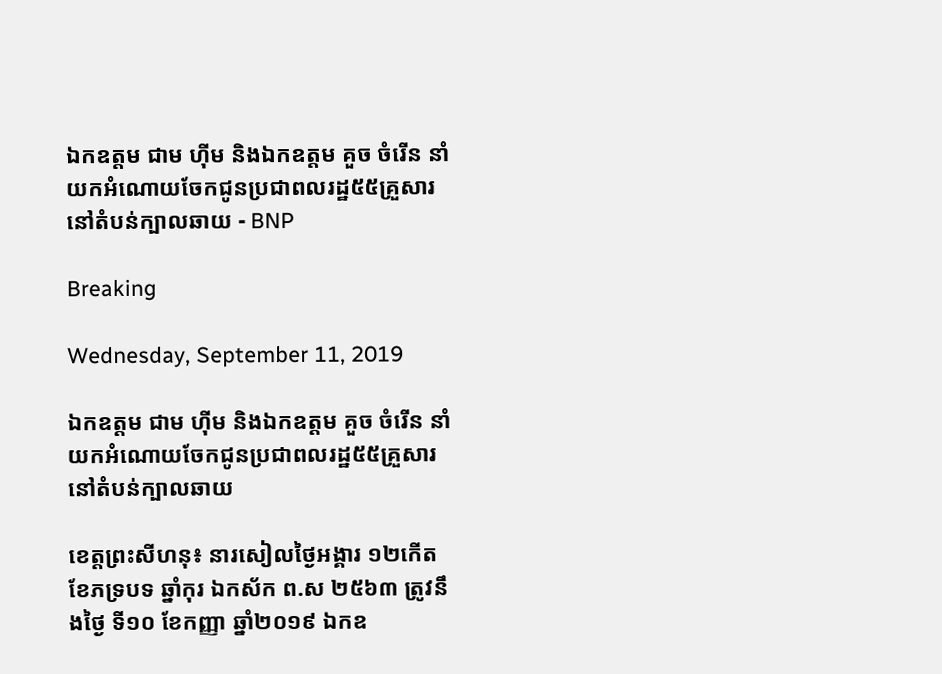ឯកឧត្តម ជាម ហ៊ីម និងឯកឧត្តម គួច ចំរើន នាំយកអំណោយចែកជូនប្រជាពលរដ្ឋ៥៥គ្រួសារនៅតំបន់ក្បាលឆាយ - BNP

Breaking

Wednesday, September 11, 2019

ឯកឧត្តម ជាម ហ៊ីម និងឯកឧត្តម គួច ចំរើន នាំយកអំណោយចែកជូនប្រជាពលរដ្ឋ៥៥គ្រួសារនៅតំបន់ក្បាលឆាយ

ខេត្តព្រះសីហនុ៖ នារសៀលថ្ងៃអង្គារ ១២កើត ខែភទ្របទ ឆ្នាំកុរ ឯកស័ក ព.ស ២៥៦៣ ត្រូវនឹងថ្ងៃ ទី១០ ខែកញ្ញា ឆ្នាំ២០១៩ ឯកឧ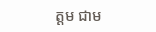ត្តម ជាម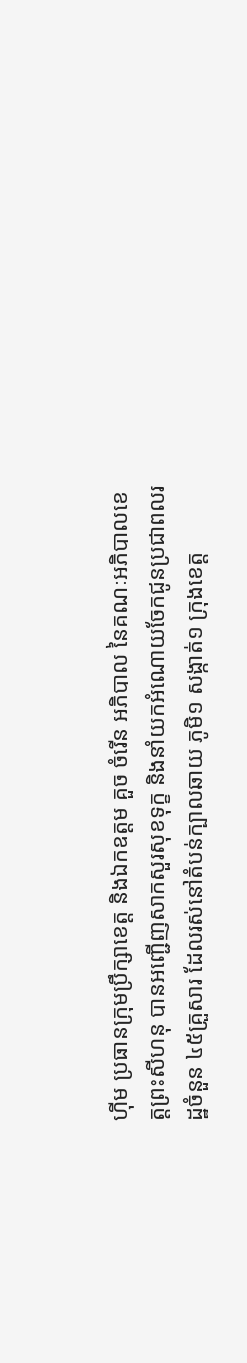ហ៊ីម ប្រធានក្រុមប្រឹក្សាខេត្ត និងឯកឧត្តម គួច ចំរើន អភិបាល នៃគណៈអភិបាលខេត្តព្រះសីហនុ បានអញ្ជើញសាកសួរសុខទុក្ខ និងនាំយកអំណោយចែកជូនប្រជាពលរដ្ឋចំនួន ៤៥គ្រួសារ ដែលរស់នៅតំបន់ក្បាលឆាយ ភូមិ១ សង្កាត់១ ក្រុងខេត្ត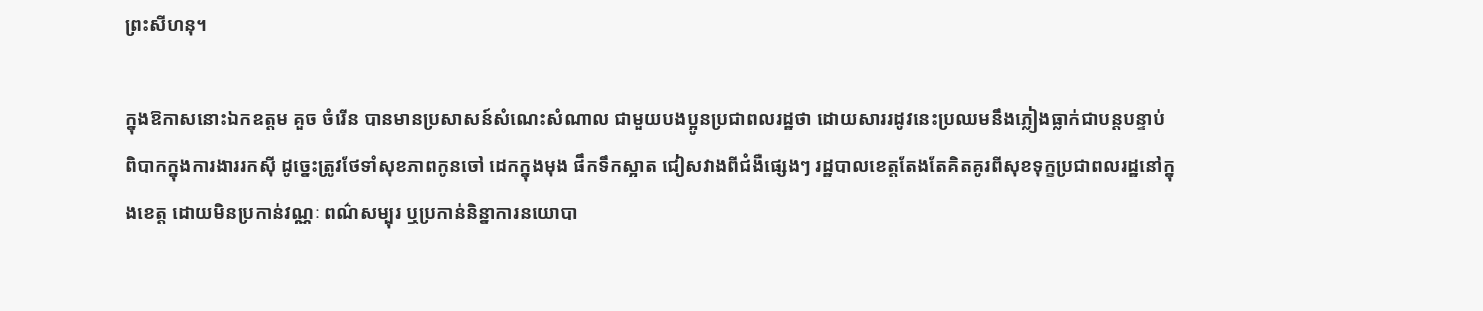ព្រះសីហនុ។

ក្នុងឱកាសនោះឯកឧត្តម គួច ចំរើន បានមានប្រសាសន៍សំណេះសំណាល ជាមួយបងប្អូនប្រជាពលរដ្ឋថា ដោយសាររដូវនេះប្រឈមនឹងភ្លៀងធ្លាក់ជាបន្តបន្ទាប់ ពិបាកក្នុងការងាររកស៊ី ដូច្នេះត្រូវថែទាំសុខភាពកូនចៅ ដេកក្នុងមុង ផឹកទឹកស្អាត ជៀសវាងពីជំងឺផ្សេងៗ រដ្ឋបាលខេត្តតែងតែគិតគូរពីសុខទុក្ខប្រជាពលរដ្ឋនៅក្នុងខេត្ត ដោយមិនប្រកាន់វណ្ណៈ ពណ៌សម្បុរ ឬប្រកាន់និន្នាការនយោបា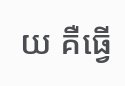យ គឺធ្វើ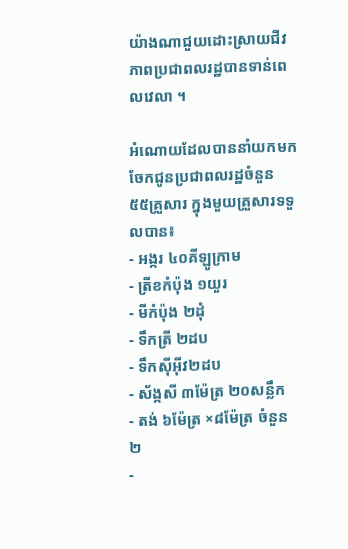យ៉ាងណាជួយដោះស្រាយជីវភាពប្រជាពលរដ្ឋបានទាន់ពេលវេលា ។

អំណោយដែលបាននាំយកមកចែកជូនប្រជាពលរដ្ឋចំនួន ៥៥គ្រួសារ ក្នុងមួយគ្រួសារទទួលបាន៖
- អង្ករ ៤០គីឡូក្រាម
- ត្រីខកំប៉ុង ១យួរ
- មីកំប៉ុង ២ដុំ
- ទឹកត្រី ២ដប
- ទឹកស៊ីអ៊ីវ២ដប
- ស័ង្កសី ៣ម៉ែត្រ ២០សន្លឹក
- តង់ ៦ម៉ែត្រ ×៨ម៉ែត្រ ចំនួន ២
-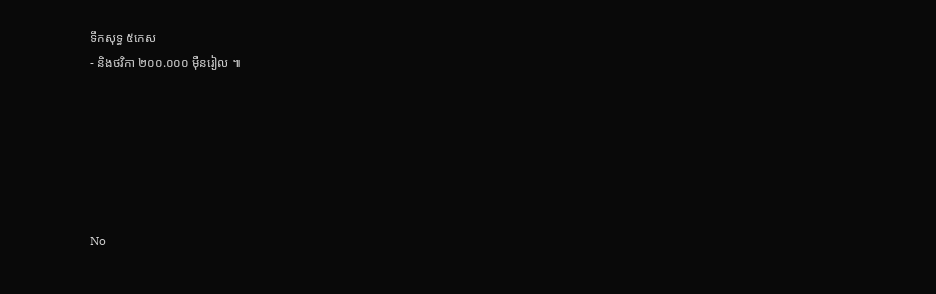ទឹកសុទ្ធ ៥កេស
- និងថវិកា ២០០.០០០ មុឺនរៀល ៕






No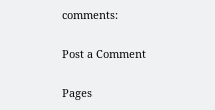comments:

Post a Comment

Pages